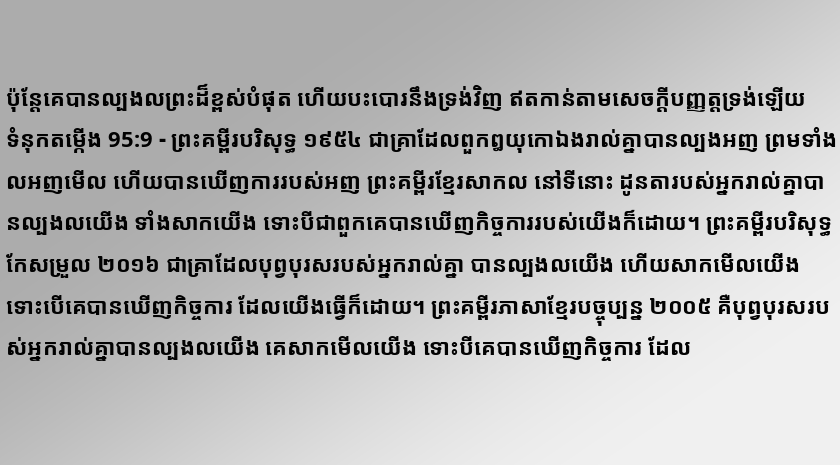ប៉ុន្តែគេបានល្បងលព្រះដ៏ខ្ពស់បំផុត ហើយបះបោរនឹងទ្រង់វិញ ឥតកាន់តាមសេចក្ដីបញ្ញត្តទ្រង់ឡើយ
ទំនុកតម្កើង 95:9 - ព្រះគម្ពីរបរិសុទ្ធ ១៩៥៤ ជាគ្រាដែលពួកឰយុកោឯងរាល់គ្នាបានល្បងអញ ព្រមទាំងលអញមើល ហើយបានឃើញការរបស់អញ ព្រះគម្ពីរខ្មែរសាកល នៅទីនោះ ដូនតារបស់អ្នករាល់គ្នាបានល្បងលយើង ទាំងសាកយើង ទោះបីជាពួកគេបានឃើញកិច្ចការរបស់យើងក៏ដោយ។ ព្រះគម្ពីរបរិសុទ្ធកែសម្រួល ២០១៦ ជាគ្រាដែលបុព្វបុរសរបស់អ្នករាល់គ្នា បានល្បងលយើង ហើយសាកមើលយើង ទោះបើគេបានឃើញកិច្ចការ ដែលយើងធ្វើក៏ដោយ។ ព្រះគម្ពីរភាសាខ្មែរបច្ចុប្បន្ន ២០០៥ គឺបុព្វបុរសរបស់អ្នករាល់គ្នាបានល្បងលយើង គេសាកមើលយើង ទោះបីគេបានឃើញកិច្ចការ ដែល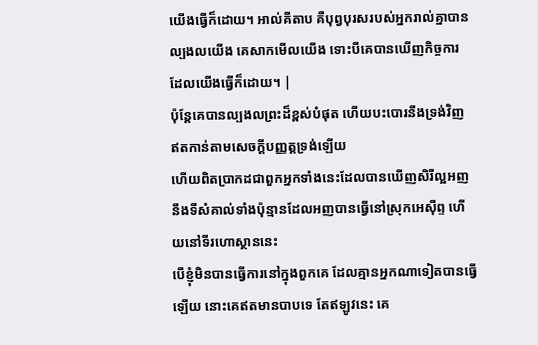យើងធ្វើក៏ដោយ។ អាល់គីតាប គឺបុព្វបុរសរបស់អ្នករាល់គ្នាបានល្បងលយើង គេសាកមើលយើង ទោះបីគេបានឃើញកិច្ចការ ដែលយើងធ្វើក៏ដោយ។ |
ប៉ុន្តែគេបានល្បងលព្រះដ៏ខ្ពស់បំផុត ហើយបះបោរនឹងទ្រង់វិញ ឥតកាន់តាមសេចក្ដីបញ្ញត្តទ្រង់ឡើយ
ហើយពិតប្រាកដជាពួកអ្នកទាំងនេះដែលបានឃើញសិរីល្អអញ នឹងទីសំគាល់ទាំងប៉ុន្មានដែលអញបានធ្វើនៅស្រុកអេស៊ីព្ទ ហើយនៅទីរហោស្ថាននេះ
បើខ្ញុំមិនបានធ្វើការនៅក្នុងពួកគេ ដែលគ្មានអ្នកណាទៀតបានធ្វើឡើយ នោះគេឥតមានបាបទេ តែឥឡូវនេះ គេ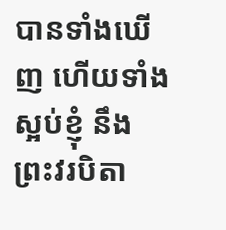បានទាំងឃើញ ហើយទាំងស្អប់ខ្ញុំ នឹងព្រះវរបិតា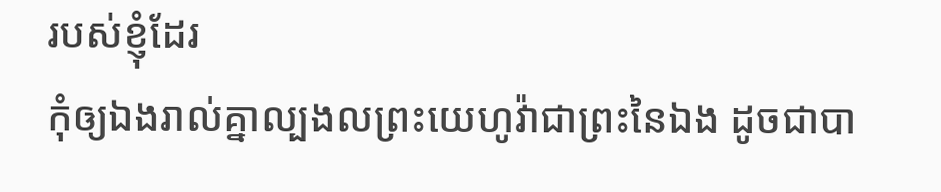របស់ខ្ញុំដែរ
កុំឲ្យឯងរាល់គ្នាល្បងលព្រះយេហូវ៉ាជាព្រះនៃឯង ដូចជាបា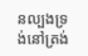នល្បងទ្រង់នៅត្រង់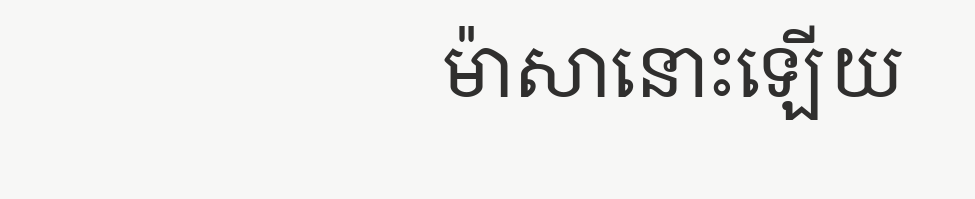ម៉ាសានោះឡើយ